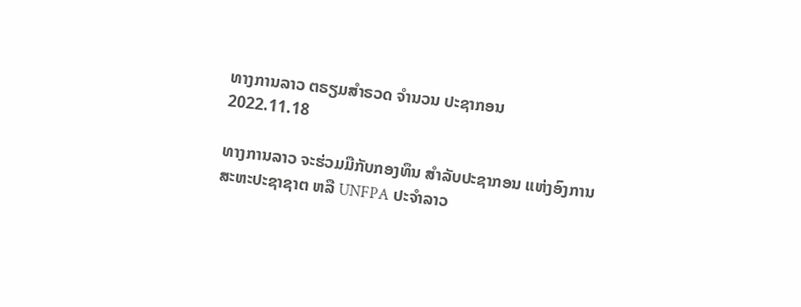ທາງການລາວ ຕຣຽມສຳຣວດ ຈຳນວນ ປະຊາກອນ
2022.11.18

ທາງການລາວ ຈະຮ່ວມມືກັບກອງທຶນ ສຳລັບປະຊາກອນ ແຫ່ງອົງການ ສະຫະປະຊາຊາຕ ຫລື UNFPA ປະຈຳລາວ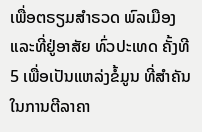ເພື່ອຕຣຽມສຳຣວດ ພົລເມືອງ ແລະທີ່ຢູ່ອາສັຍ ທົ່ວປະເທດ ຄັ້ງທີ 5 ເພື່ອເປັນແຫລ່ງຂໍ້ມູນ ທີ່ສຳຄັນໃນການຕີລາຄາ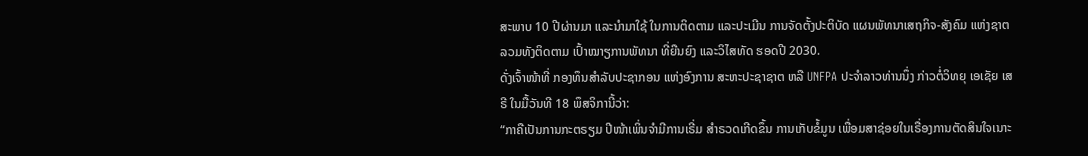ສະພາບ 10 ປີຜ່ານມາ ແລະນຳມາໃຊ້ ໃນການຕິດຕາມ ແລະປະເມີນ ການຈັດຕັ້ງປະຕິບັດ ແຜນພັທນາເສຖກິຈ-ສັງຄົມ ແຫ່ງຊາຕ ລວມທັງຕິດຕາມ ເປົ້າໝາຽການພັທນາ ທີ່ຍືນຍົງ ແລະວິໄສທັດ ຮອດປີ 2030.
ດັ່ງເຈົ້າໜ້າທີ່ ກອງທຶນສຳລັບປະຊາກອນ ແຫ່ງອົງການ ສະຫະປະຊາຊາຕ ຫລື UNFPA ປະຈຳລາວທ່ານນຶ່ງ ກ່າວຕໍ່ວິທຍຸ ເອເຊັຍ ເສຣີ ໃນມື້ວັນທີ 18 ພຶສຈິການີ້ວ່າ:
“ກາຄືເປັນການກະຕຣຽມ ປີໜ້າເພິ່ນຈຳມີການເຣີ່ມ ສຳຣວດເກີດຂຶ້ນ ການເກັບຂໍ້ມູນ ເພື່ອມສາຊ່ອຍໃນເຣື່ອງການຕັດສິນໃຈເນາະ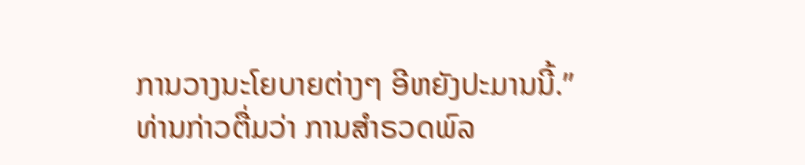ການວາງນະໂຍບາຍຕ່າງໆ ອີຫຍັງປະມານນີ້.”
ທ່ານກ່າວຕື່ມວ່າ ການສຳຣວດພົລ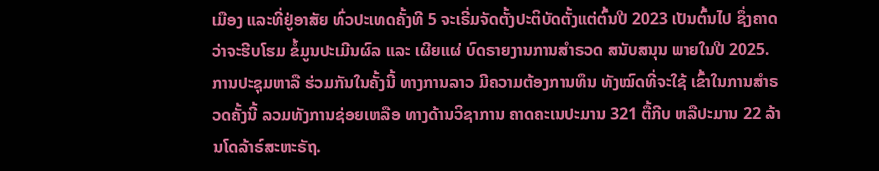ເມືອງ ແລະທີ່ຢູ່ອາສັຍ ທົ່ວປະເທດຄັ້ງທີ 5 ຈະເຣີ່ມຈັດຕັ້ງປະຕິບັດຕັ້ງແຕ່ຕົ້ນປີ 2023 ເປັນຕົ້ນໄປ ຊຶ່ງຄາດວ່າຈະຮີບໂຮມ ຂໍ້ມູນປະເມີນຜົລ ແລະ ເຜີຍແຜ່ ບົດຣາຍງານການສຳຣວດ ສນັບສນຸນ ພາຍໃນປີ 2025.
ການປະຊຸມຫາລື ຮ່ວມກັນໃນຄັ້ງນີ້ ທາງການລາວ ມີຄວາມຕ້ອງການທຶນ ທັງໝົດທີ່ຈະໃຊ້ ເຂົ້າໃນການສຳຣວດຄັ້ງນີ້ ລວມທັງການຊ່ອຍເຫລືອ ທາງດ້ານວິຊາການ ຄາດຄະເນປະມານ 321 ຕື້ກີບ ຫລືປະມານ 22 ລ້ານໂດລ້າຣ໌ສະຫະຣັຖ.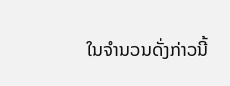ໃນຈຳນວນດັ່ງກ່າວນີ້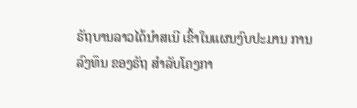ຣັຖບານລາວໄດ້ນຳສເນີ ເຂົ້າໃນແຜນງົບປະມານ ການລົງທຶນ ຂອງຣັຖ ສຳລັບໂຄງກາ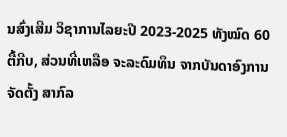ນສົ່ງເສີມ ວິຊາການໄລຍະປີ 2023-2025 ທັງໝົດ 60 ຕື້ກີບ, ສ່ວນທີ່ເຫລືອ ຈະລະດົມທຶນ ຈາກບັນດາອົງການຈັດຕັ້ງ ສາກົລ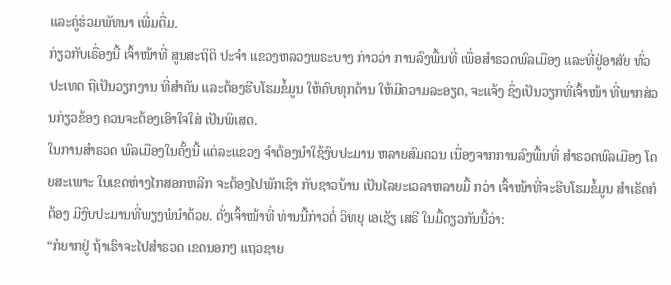ແລະຄູ່ຮ່ວມພັທນາ ເພີ່ມຕື່ມ.
ກ່ຽວກັບເຣື່ອງນີ້ ເຈົ້າໜ້າທີ່ ສູນສະຖິຕິ ປະຈຳ ແຂວງຫລວງພຣະບາງ ກ່າວວ່າ ການລົງພື້ນທີ່ ເພື່ອສຳຣວດພົລເມືອງ ແລະທີ່ຢູ່ອາສັຍ ທົ່ວປະເທດ ຖືເປັນວຽກງານ ທີ່ສຳຄັນ ແລະຕ້ອງຮີບໂຮມຂໍ້ມູນ ໃຫ້ຄົບທຸກດ້ານ ໃຫ້ມີຄວາມລະອຽດ, ຈະແຈ້ງ ຊຶ່ງເປັນວຽກທີ່ເຈົ້າໜ້າ ທີ່ພາກສ່ວນກ່ຽວຂ້ອງ ຄວນຈະຕ້ອງເອົາໃຈໃສ່ ເປັນພິເສດ.
ໃນການສຳຣວດ ພົລເມືອງໃນຄັ້ງນີ້ ແຕ່ລະແຂວງ ຈຳຕ້ອງນຳໃຊ້ງົບປະມານ ຫລາຍສົມຄວນ ເນື່ອງຈາກການລົງພື້ນທີ່ ສຳຣວດພົລເມືອງ ໂດຍສະເພາະ ໃນເຂດຫ່າງໄກສອກຫລີກ ຈະຕ້ອງໄປພັກເຊົາ ກັບຊາວບ້ານ ເປັນໄລຍະເວລາຫລາຍມື້ ກວ່າ ເຈົ້າໜ້າທີ່ຈະຮີບໂຮມຂໍ້ມູນ ສຳເຣັດກໍຕ້ອງ ມີງົບປະມານທີ່ພຽງພໍນຳດ້ວຍ. ດັ່ງເຈົ້າໜ້າທີ່ ທ່ານນີ້ກ່າວຕໍ່ ວິທຍຸ ເອເຊັຽ ເສຣີ ໃນມື້ດຽວກັນນີ້ວ່າ:
“ກໍຍາກຢູ່ ຖ້າເຮົາຈະໄປສຳຣວດ ເຂດນອກໆ ແຖວຊາຍ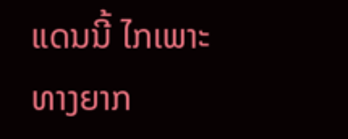ແດນນີ້ ໄກເພາະທາງຍາກ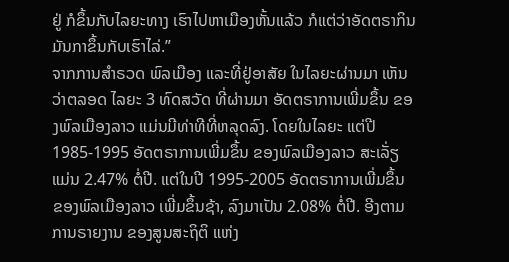ຢູ່ ກໍຂຶ້ນກັບໄລຍະທາງ ເຮົາໄປຫາເມືອງຫັ້ນແລ້ວ ກໍແຕ່ວ່າອັດຕຣາກິນ ມັນກາຂຶ້ນກັບເຮົາໄລ່.”
ຈາກການສຳຣວດ ພົລເມືອງ ແລະທີ່ຢູ່ອາສັຍ ໃນໄລຍະຜ່ານມາ ເຫັນວ່າຕລອດ ໄລຍະ 3 ທົດສວັດ ທີ່ຜ່ານມາ ອັດຕຣາການເພີ່ມຂຶ້ນ ຂອງພົລເມືອງລາວ ແມ່ນມີທ່າທີທີ່ຫລຸດລົງ. ໂດຍໃນໄລຍະ ແຕ່ປີ 1985-1995 ອັດຕຣາການເພີ່ມຂຶ້ນ ຂອງພົລເມືອງລາວ ສະເລັ່ຽແມ່ນ 2.47% ຕໍ່ປີ. ແຕ່ໃນປີ 1995-2005 ອັດຕຣາການເພີ່ມຂຶ້ນ ຂອງພົລເມືອງລາວ ເພີ່ມຂຶ້ນຊ້າ, ລົງມາເປັນ 2.08% ຕໍ່ປີ. ອີງຕາມການຣາຍງານ ຂອງສູນສະຖິຕິ ແຫ່ງ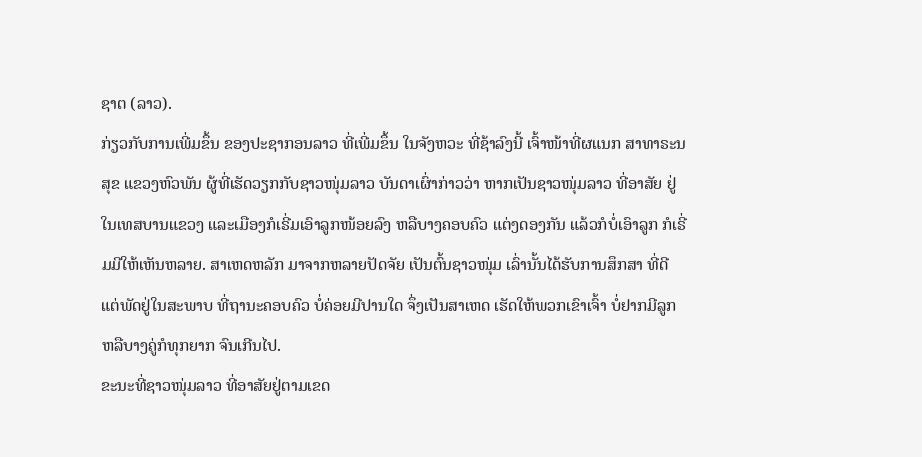ຊາຕ (ລາວ).
ກ່ຽວກັບການເພີ່ມຂຶ້ນ ຂອງປະຊາກອນລາວ ທີ່ເພີ່ມຂຶ້ນ ໃນຈັງຫວະ ທີ່ຊ້າລົງນີ້ ເຈົ້າໜ້າທີ່ຜແນກ ສາທາຣະນສຸຂ ແຂວງຫົວພັນ ຜູ້ທີ່ເຮັດວຽກກັບຊາວໜຸ່ມລາວ ບັນດາເຜົ່າກ່າວວ່າ ຫາກເປັນຊາວໜຸ່ມລາວ ທີ່ອາສັຍ ຢູ່ໃນເທສບານແຂວງ ແລະເມືອງກໍເຣີ່ມເອົາລູກໜ້ອຍລົງ ຫລືບາງຄອບຄົວ ແຕ່ງດອງກັນ ແລ້ວກໍບໍ່ເອົາລູກ ກໍເຣີ່ມມີໃຫ້ເຫັນຫລາຍ. ສາເຫດຫລັກ ມາຈາກຫລາຍປັດຈັຍ ເປັນຕົ້ນຊາວໜຸ່ມ ເລົ່ານັ້ນໄດ້ຮັບການສຶກສາ ທີ່ດີ ແຕ່ພັດຢູ່ໃນສະພາບ ທີ່ຖານະຄອບຄົວ ບໍ່ຄ່ອຍມີປານໃດ ຈຶ່ງເປັນສາເຫດ ເຮັດໃຫ້ພວກເຂົາເຈົ້າ ບໍ່ຢາກມີລູກ ຫລືບາງຄູ່ກໍທຸກຍາກ ຈົນເກີນໄປ.
ຂະນະທີ່ຊາວໜຸ່ມລາວ ທີ່ອາສັຍຢູ່ຕາມເຂດ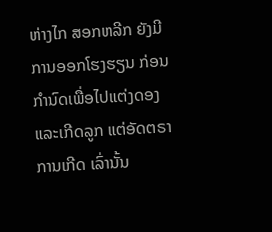ຫ່າງໄກ ສອກຫລີກ ຍັງມີການອອກໂຮງຮຽນ ກ່ອນກຳນົດເພື່ອໄປແຕ່ງດອງ ແລະເກີດລູກ ແຕ່ອັດຕຣາການເກີດ ເລົ່ານັ້ນ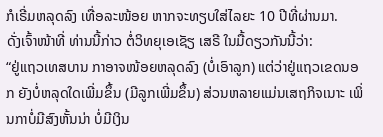ກໍເຣີ່ມຫລຸດລົງ ເທື່ອລະໜ້ອຍ ຫາກຈະທຽບໃສ່ໄລຍະ 10 ປີທີ່ຜ່ານມາ.
ດັ່ງເຈົ້າໜ້າທີ່ ທ່ານນີ້ກ່າວ ຕໍ່ວິທຍຸເອເຊັຽ ເສຣີ ໃນມື້ດຽວກັນນີ້ວ່າ:
“ຢູ່ແຖວເທສບານ ກາອາຈໜ້ອຍຫລຸດລົງ (ບໍ່ເອົາລູກ) ແຕ່ວ່າຢູ່ແຖວເຂດນອກ ຍັງບໍ່ຫລຸດໃດເພີ່ມຂຶ້ນ (ມີລູກເພີ່ມຂຶ້ນ) ສ່ວນຫລາຍແມ່ນເສຖກິຈເນາະ ເພິ່ນກາບໍ່ມີສົງຫັ້ນນ່າ ບໍ່ມີເງິນ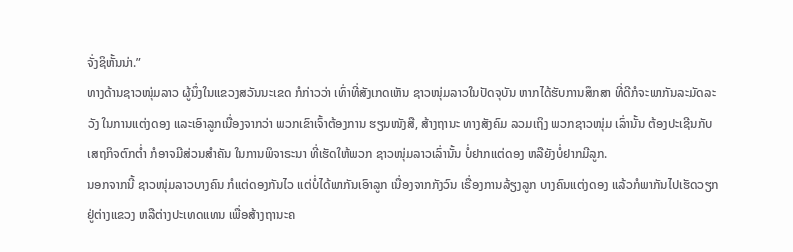ຈັ່ງຊິຫັ້ນນ່າ.”
ທາງດ້ານຊາວໜຸ່ມລາວ ຜູ້ນຶ່ງໃນແຂວງສວັນນະເຂດ ກໍກ່າວວ່າ ເທົ່າທີ່ສັງເກດເຫັນ ຊາວໜຸ່ມລາວໃນປັດຈຸບັນ ຫາກໄດ້ຮັບການສຶກສາ ທີ່ດີກໍຈະພາກັນລະມັດລະວັງ ໃນການແຕ່ງດອງ ແລະເອົາລູກເນື່ອງຈາກວ່າ ພວກເຂົາເຈົ້າຕ້ອງການ ຮຽນໜັງສື, ສ້າງຖານະ ທາງສັງຄົມ ລວມເຖິງ ພວກຊາວໜຸ່ມ ເລົ່ານັ້ນ ຕ້ອງປະເຊີນກັບ ເສຖກິຈຕົກຕໍ່າ ກໍອາຈມີສ່ວນສຳຄັນ ໃນການພິຈາຣະນາ ທີ່ເຮັດໃຫ້ພວກ ຊາວໜຸ່ມລາວເລົ່ານັ້ນ ບໍ່ຢາກແຕ່ດອງ ຫລືຍັງບໍ່ຢາກມີລູກ.
ນອກຈາກນີ້ ຊາວໜຸ່ມລາວບາງຄົນ ກໍແຕ່ດອງກັນໄວ ແຕ່ບໍ່ໄດ້ພາກັນເອົາລູກ ເນື່ອງຈາກກັງວົນ ເຣື່ອງການລ້ຽງລູກ ບາງຄົນແຕ່ງດອງ ແລ້ວກໍພາກັນໄປເຮັດວຽກ ຢູ່ຕ່າງແຂວງ ຫລືຕ່າງປະເທດແທນ ເພື່ອສ້າງຖານະຄ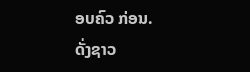ອບຄົວ ກ່ອນ.
ດັ່ງຊາວ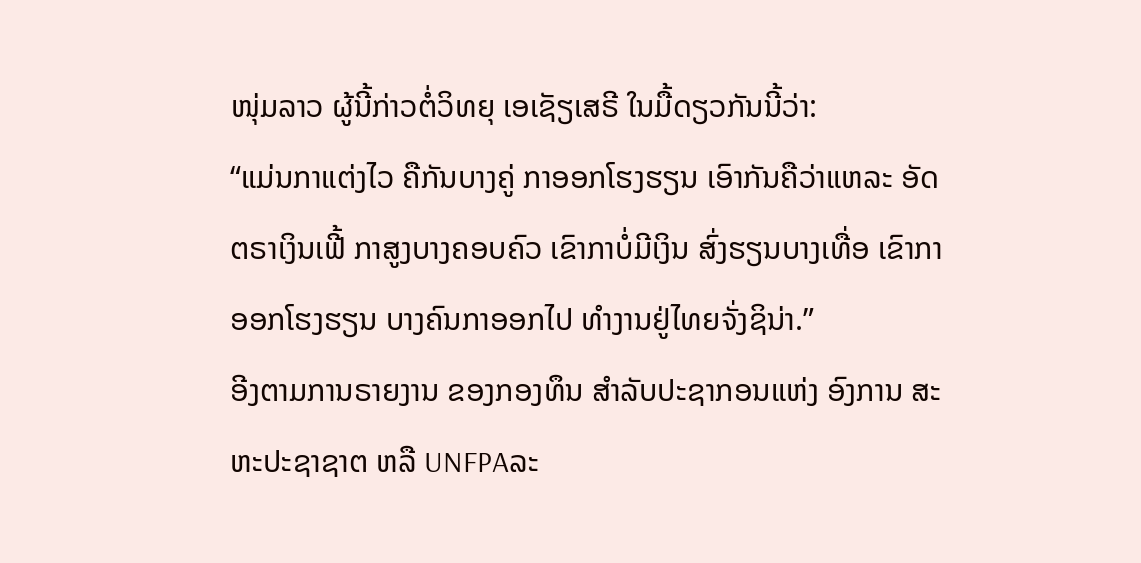ໜຸ່ມລາວ ຜູ້ນີ້ກ່າວຕໍ່ວິທຍຸ ເອເຊັຽເສຣີ ໃນມື້ດຽວກັນນີ້ວ່າ:
“ແມ່ນກາແຕ່ງໄວ ຄືກັນບາງຄູ່ ກາອອກໂຮງຮຽນ ເອົາກັນຄືວ່າແຫລະ ອັດຕຣາເງິນເຟີ້ ກາສູງບາງຄອບຄົວ ເຂົາກາບໍ່ມີເງິນ ສົ່ງຮຽນບາງເທື່ອ ເຂົາກາອອກໂຮງຮຽນ ບາງຄົນກາອອກໄປ ທຳງານຢູ່ໄທຍຈັ່ງຊິນ່າ.”
ອີງຕາມການຣາຍງານ ຂອງກອງທຶນ ສຳລັບປະຊາກອນແຫ່ງ ອົງການ ສະຫະປະຊາຊາຕ ຫລື UNFPAລະ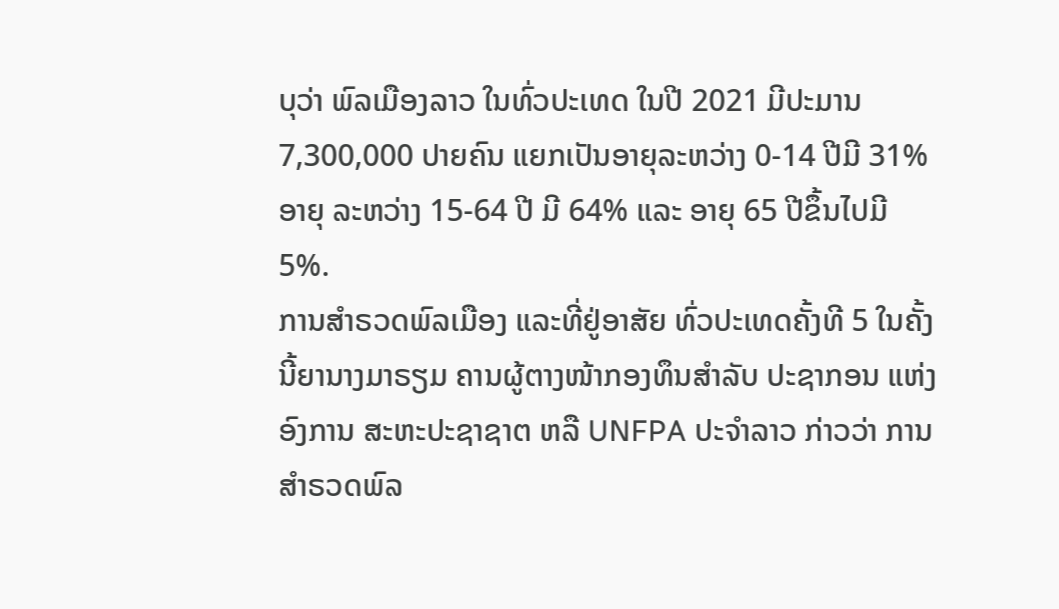ບຸວ່າ ພົລເມືອງລາວ ໃນທົ່ວປະເທດ ໃນປີ 2021 ມີປະມານ 7,300,000 ປາຍຄົນ ແຍກເປັນອາຍຸລະຫວ່າງ 0-14 ປີມີ 31% ອາຍຸ ລະຫວ່າງ 15-64 ປີ ມີ 64% ແລະ ອາຍຸ 65 ປີຂຶ້ນໄປມີ 5%.
ການສຳຣວດພົລເມືອງ ແລະທີ່ຢູ່ອາສັຍ ທົ່ວປະເທດຄັ້ງທີ 5 ໃນຄັ້ງນີ້ຍານາງມາຣຽມ ຄານຜູ້ຕາງໜ້າກອງທຶນສຳລັບ ປະຊາກອນ ແຫ່ງອົງການ ສະຫະປະຊາຊາຕ ຫລື UNFPA ປະຈຳລາວ ກ່າວວ່າ ການສຳຣວດພົລ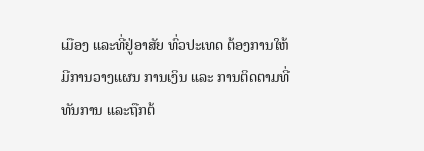ເມືອງ ແລະທີ່ຢູ່ອາສັຍ ທົ່ວປະເທດ ຕ້ອງການໃຫ້ມີການວາງແຜນ ການເງິນ ແລະ ການຕິດຕາມທີ່ທັນການ ແລະຖືກຕ້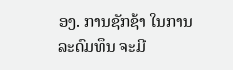ອງ. ການຊັກຊ້າ ໃນການລະດົມທຶນ ຈະມີ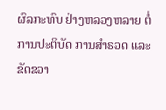ຜົລກະທົບ ຢ່າງຫລວງຫລາຍ ຕໍ່ການປະຕິບັດ ການສຳຣວດ ແລະຂັດຂວາ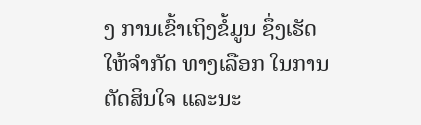ງ ການເຂົ້າເຖິງຂໍ້ມູນ ຊຶ່ງເຮັດໃຫ້ຈຳກັດ ທາງເລືອກ ໃນການຕັດສິນໃຈ ແລະນະ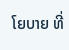ໂຍບາຍ ທີ່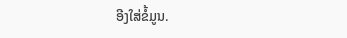ອີງໃສ່ຂໍ້ມູນ.